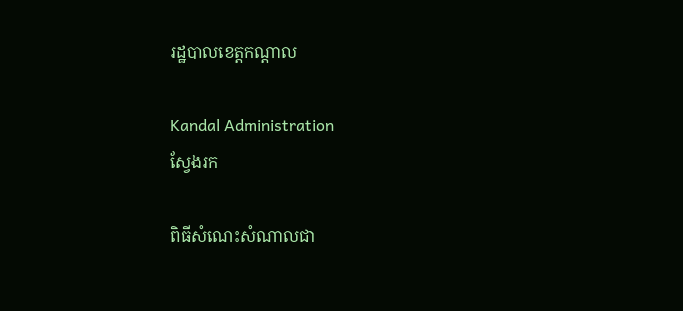រដ្ឋបាលខេត្តកណ្តាល

Kandal Administration
ស្វែងរក

ពិធីសំណេះសំណាលជា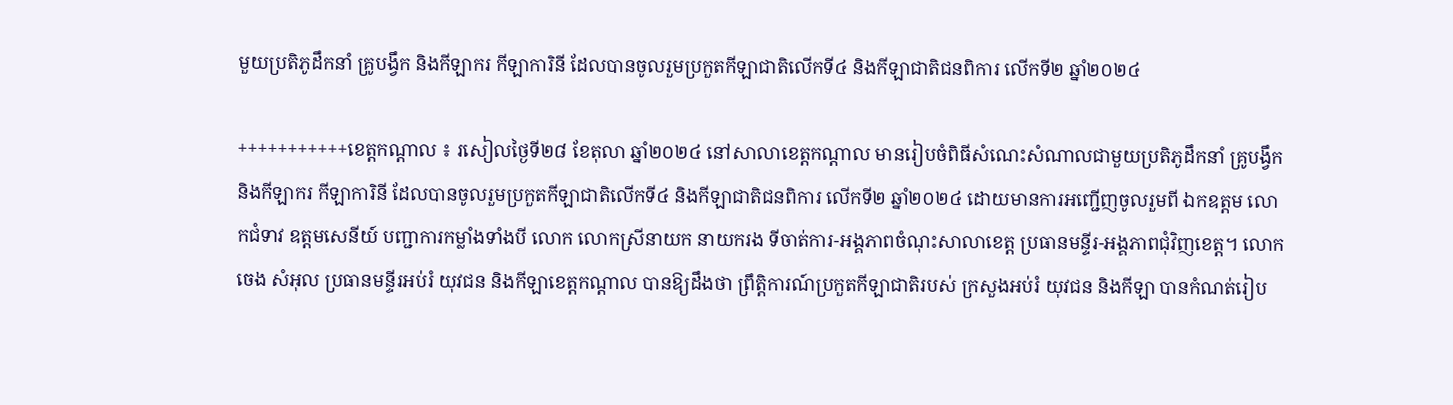មួយប្រតិភូដឹកនាំ គ្រូបង្វឹក និងកីឡាករ កីឡាការិនី ដែលបានចូលរួមប្រកួតកីឡាជាតិលើកទី៤ និងកីឡាជាតិជនពិការ លើកទី២ ឆ្នាំ២០២៤

+++++++++++ខេត្តកណ្ដាល ៖ រសៀលថ្ងៃទី២៨ ខែតុលា ឆ្នាំ២០២៤ នៅសាលាខេត្តកណ្ដាល មានរៀបចំពិធីសំណេះសំណាលជាមួយប្រតិភូដឹកនាំ គ្រូបង្វឹក និងកីឡាករ កីឡាការិនី ដែលបានចូលរួមប្រកួតកីឡាជាតិលើកទី៤ និងកីឡាជាតិជនពិការ លើកទី២ ឆ្នាំ២០២៤ ដោយមានការអញ្ជើញចូលរួមពី ឯកឧត្តម លោកជំទាវ ឧត្តមសេនីយ៍ បញ្ជាការកម្លាំងទាំងបី លោក លោកស្រីនាយក នាយករង ទីចាត់ការ-អង្គភាពចំណុះសាលាខេត្ត ប្រធានមន្ទីរ-អង្គភាពជុំវិញខេត្ត។ លោក ចេង សំអុល ប្រធានមន្ទីរអប់រំ យុវជន និងកីឡាខេត្តកណ្តាល បានឱ្យដឹងថា ព្រឹត្តិការណ៍ប្រកួតកីឡាជាតិរបស់ ក្រសួងអប់រំ យុវជន និងកីឡា បានកំណត់រៀប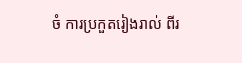ចំ ការប្រកួតរៀងរាល់ ពីរ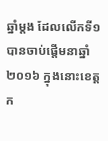ឆ្នាំម្តង ដែលលើកទី១ បានចាប់ផ្តើមនាឆ្នាំ២០១៦ ក្នុងនោះខេត្តក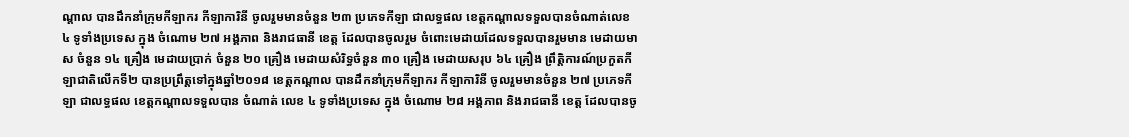ណ្តាល បានដឹកនាំក្រុមកីឡាករ កីឡាការិនី ចូលរួមមានចំនួន ២៣ ប្រភេទកីឡា ជាលទ្ធផល ខេត្តកណ្តាលទទួលបានចំណាត់លេខ ៤ ទូទាំងប្រទេស ក្នុង ចំណោម ២៧ អង្គភាព និងរាជធានី ខេត្ត ដែលបានចូលរួម ចំពោះមេដាយដែលទទួលបានរួមមាន មេដាយមាស ចំនួន ១៤ គ្រឿង មេដាយប្រាក់ ចំនួន ២០ គ្រឿង មេដាយសំរិទ្ធចំនួន ៣០ គ្រឿង មេដាយសរុប ៦៤ គ្រឿង ព្រឹត្តិការណ៍ប្រកួតកីឡាជាតិលើកទី២ បានប្រព្រឹត្តទៅក្នុងឆ្នាំ២០១៨ ខេត្តកណ្តាល បានដឹកនាំក្រុមកីឡាករ កីឡាការិនី ចូលរួមមានចំនួន ២៧ ប្រភេទកីឡា ជាលទ្ធផល ខេត្តកណ្តាលទទួលបាន ចំណាត់ លេខ ៤ ទូទាំងប្រទេស ក្នុង ចំណោម ២៨ អង្គភាព និងរាជធានី ខេត្ត ដែលបានចូ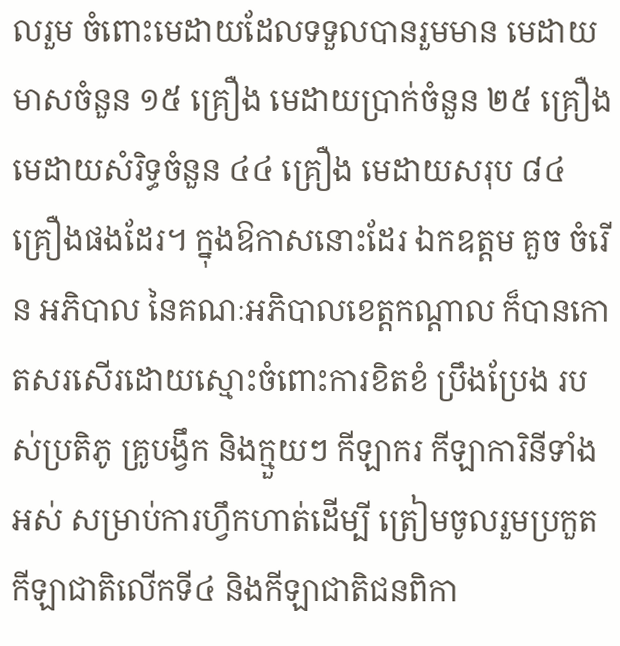លរួម ចំពោះមេដាយដែលទទួលបានរួមមាន មេដាយមាសចំនួន ១៥ គ្រឿង មេដាយប្រាក់ចំនួន ២៥ គ្រឿង មេដាយសំរិទ្ធចំនួន ៤៤ គ្រឿង មេដាយសរុប ៨៤ គ្រឿងផងដែរ។ ក្នុងឱកាសនោះដែរ ឯកឧត្តម គួច ចំរើន អភិបាល នៃគណៈអភិបាលខេត្តកណ្ដាល ក៏បានកោតសរសើរដោយស្មោះចំពោះការខិតខំ ប្រឹងប្រែង របស់ប្រតិភូ គ្រូបង្វឹក និងក្មួយៗ កីឡាករ កីឡាការិនីទាំងអស់ សម្រាប់ការហ្វឹកហាត់ដើម្បី ត្រៀមចូលរួមប្រកួត កីឡាជាតិលើកទី៤ និងកីឡាជាតិជនពិកា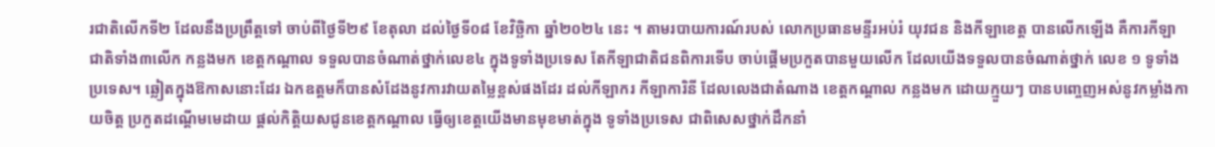រជាតិលើកទី២ ដែលនឹងប្រព្រឹត្តទៅ ចាប់ពីថ្ងៃទី២៩ ខែតុលា ដល់ថ្ងៃទី០៨ ខែវិច្ឆិកា ឆ្នាំ២០២៤ នេះ ។ តាមរបាយការណ៍របស់ លោកប្រធានមន្ទីរអប់រំ យុវជន និងកីឡាខេត្ត បានលើកឡើង គឺការកីឡាជាតិទាំង៣លើក កន្លងមក ខេត្តកណ្តាល ទទួលបានចំណាត់ថ្នាក់លេខ៤ ក្នុងទូទាំងប្រទេស តែកីឡាជាតិជនពិការទើប ចាប់ផ្តើមប្រកួតបានមួយលើក ដែលយើងទទួលបានចំណាត់ថ្នាក់ លេខ ១ ទូទាំងប្រទេស។ ឆ្លៀតក្នុងឱកាសនោះដែរ ឯកឧត្ដមក៏បានសំដែងនូវការវាយតម្លៃខ្ពស់ផងដែរ ដល់កីឡាករ កីឡាការិនី ដែលលេងជាតំណាង ខេត្តកណ្តាល កន្លងមក ដោយក្មួយៗ បានបញ្ចេញអស់នូវកម្លាំងកាយចិត្ត ប្រកួតដណ្តើមមេដាយ ផ្តល់កិត្តិយសជូនខេត្តកណ្តាល ធ្វើឲ្យខេត្តយើងមានមុខមាត់ក្នុង ទូទាំងប្រទេស ជាពិសេសថ្នាក់ដឹកនាំ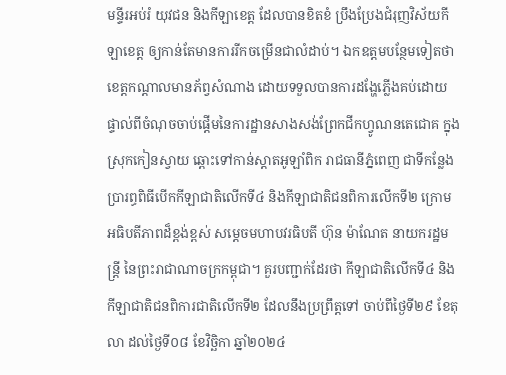មន្ទីរអប់រំ យុវជន និងកីឡាខេត្ត ដែលបានខិតខំ ប្រឹងប្រែងជំរុញវិស័យកីឡាខេត្ត ឲ្យកាន់តែមានការរីកចម្រើនជាលំដាប់។ ឯកឧត្ដមបន្ថែមទៀតថាខេត្តកណ្តាលមានភ័ព្វសំណាង ដោយទទួលបានការដង្ហែភ្លើងគប់ដោយផ្ទាល់ពីចំណុចចាប់ផ្តើមនៃការដ្ឋានសាងសង់ព្រែកជីកហ្វូណនតេជោគ ក្នុងស្រុកកៀនស្វាយ ឆ្ពោះទៅកាន់ស្តាតអូឡាំពិក រាជធានីភ្នំពេញ ជាទីកន្លែងប្រារព្ធពិធីបើកកីឡាជាតិលើកទី៤ និងកីឡាជាតិជនពិការលើកទី២ ក្រោមអធិបតីភាពដ៏ខ្ពង់ខ្ពស់ សម្តេចមហាបវរធិបតី ហ៊ុន ម៉ាណែត នាយករដ្ឋមន្រ្តី នៃព្រះរាជាណាចក្រកម្ពុជា។ គួរបញ្ជាក់ដែរថា កីឡាជាតិលើកទី៤ និងកីឡាជាតិជនពិការជាតិលើកទី២ ដែលនឹងប្រព្រឹត្តទៅ ចាប់ពីថ្ងៃទី២៩ ខែតុលា ដល់ថ្ងៃទី០៨ ខែវិច្ឆិកា ឆ្នាំ២០២៤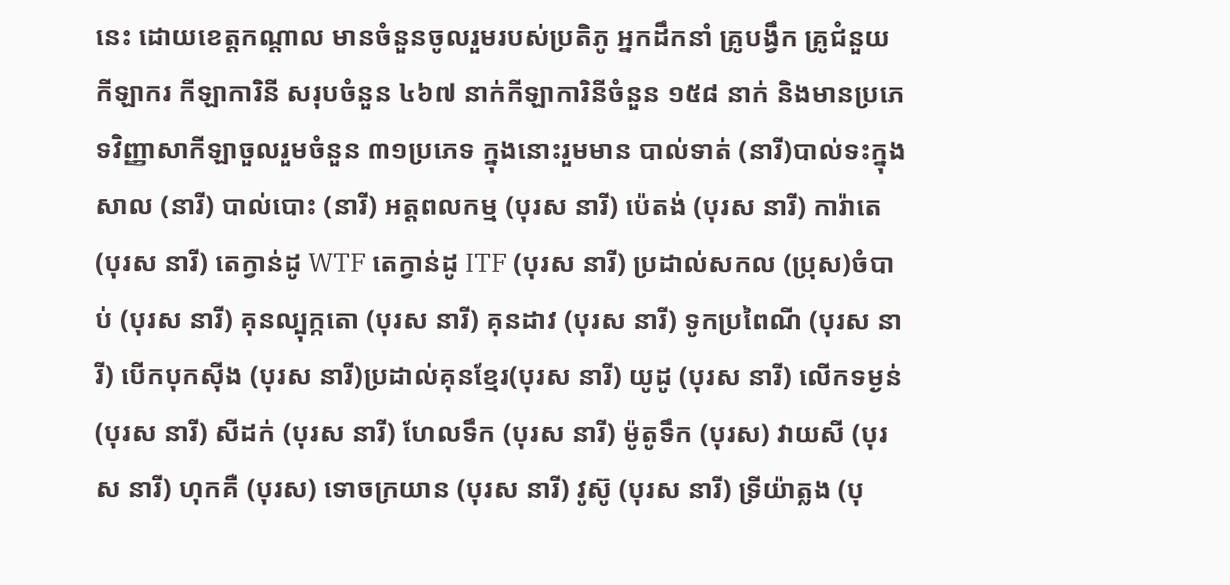នេះ ដោយខេត្តកណ្ដាល មានចំនួនចូលរួមរបស់ប្រតិភូ អ្នកដឹកនាំ គ្រូបង្វឹក គ្រូជំនួយ កីឡាករ កីឡាការិនី សរុបចំនួន ៤៦៧ នាក់កីឡាការិនីចំនួន ១៥៨ នាក់ និងមានប្រភេទវិញ្ញាសាកីឡាចួលរួមចំនួន ៣១ប្រភេទ ក្នុងនោះរួមមាន បាល់ទាត់ (នារី)បាល់ទះក្នុងសាល (នារី) បាល់បោះ (នារី) អត្តពលកម្ម (បុរស នារី) ប៉េតង់ (បុរស នារី) ការ៉ាតេ (បុរស នារី) តេក្វាន់ដូ WTF តេក្វាន់ដូ ITF (បុរស នារី) ប្រដាល់សកល (ប្រុស)ចំបាប់ (បុរស នារី) គុនល្បុក្កតោ (បុរស នារី) គុនដាវ (បុរស នារី) ទូកប្រពៃណី (បុរស នារី) បើកបុកស៊ីង (បុរស នារី)ប្រដាល់គុនខ្មែរ(បុរស នារី) យូដូ (បុរស នារី) លើកទម្ងន់ (បុរស នារី) សីដក់ (បុរស នារី) ហែលទឹក (បុរស នារី) ម៉ូតូទឹក (បុរស) វាយសី (បុរស នារី) ហុកគឺ (បុរស) ទោចក្រយាន (បុរស នារី) វូស៊ូ (បុរស នារី) ទ្រីយ៉ាត្លង (បុ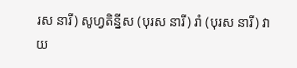រស នារី) សូហ្វតិន្នីស (បុរស នារី) រាំ (បុរស នារី) វាយ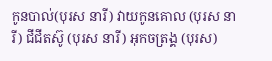កូនបាល់(បុរស នារី) វាយកូនគោល (បុរស នារី) ជីជីតស៊ូ (បុរស នារី) អុកចត្រង្គ (បុរស)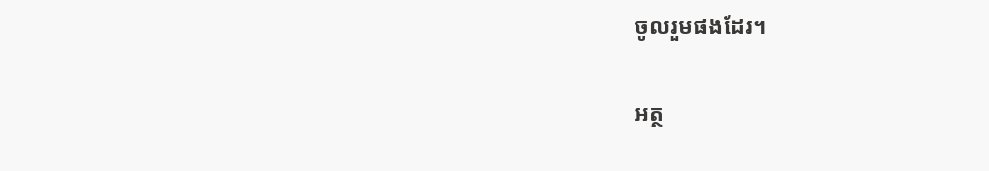ចូលរួមផងដែរ។

អត្ថ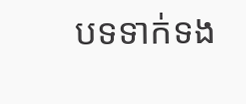បទទាក់ទង